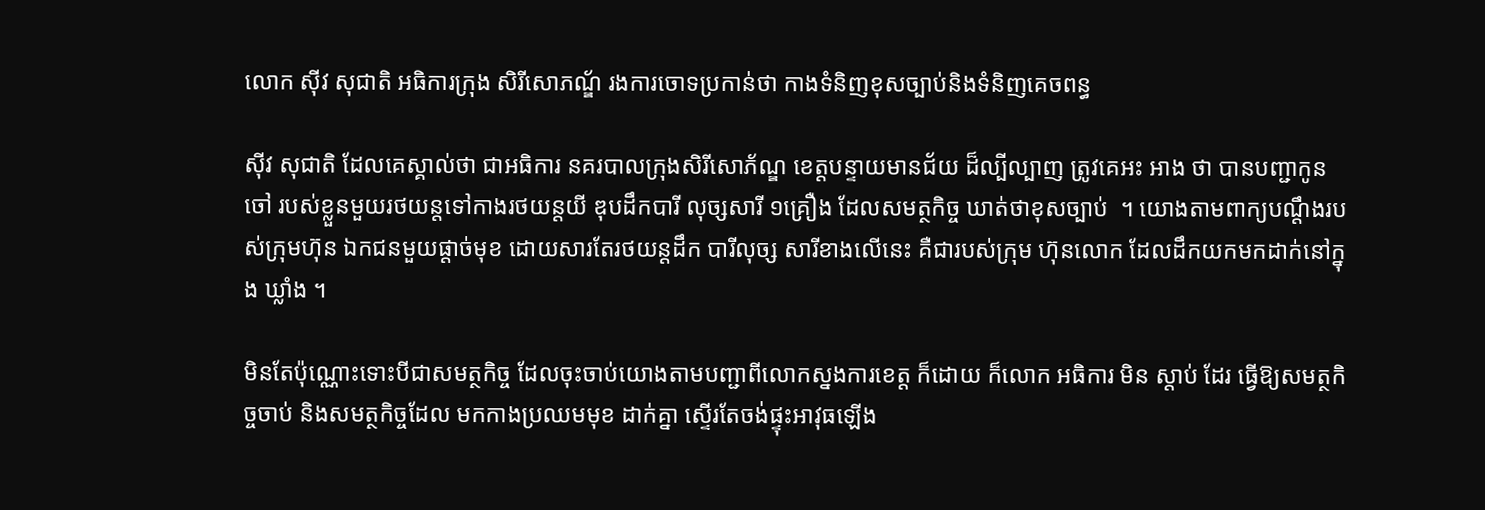លោក ស៊ីវ សុជាតិ អធិការក្រុង សិរីសោភណ្ឌ័ រងការចោទប្រកាន់ថា កាងទំនិញខុសច្បាប់និងទំនិញគេចពន្ធ

ស៊ីវ សុជាតិ ដែលគេស្គាល់ថា ជាអធិការ នគរបាលក្រុងសិរីសោភ័ណ្ឌ ខេត្តបន្ទាយមានជ័យ ដ៏ល្បីល្បាញ ត្រូវគេអះ អាង ថា បានបញ្ជាកូនចៅ របស់ខ្លួនមួយរថយន្តទៅកាងរថយន្តយី ឌុបដឹកបារី លុច្សសារី ១គ្រឿង ដែលសមត្ថកិច្ច ឃាត់ថាខុសច្បាប់  ។ យោងតាមពាក្យបណ្តឹងរបស់ក្រុមហ៊ុន ឯកជនមួយផ្តាច់មុខ ដោយសារតែរថយន្តដឹក បារីលុច្ស សារីខាងលើនេះ គឺជារបស់ក្រុម ហ៊ុនលោក ដែលដឹកយកមកដាក់នៅក្នុង ឃ្លាំង ។

មិនតែប៉ុណ្ណោះទោះបីជាសមត្ថកិច្ច ដែលចុះចាប់យោងតាមបញ្ជាពីលោកស្នងការខេត្ត ក៏ដោយ ក៏លោក អធិការ មិន ស្តាប់ ដែរ ធ្វើឱ្យសមត្ថកិច្ចចាប់ និងសមត្ថកិច្ចដែល មកកាងប្រឈមមុខ ដាក់គ្នា ស្ទើរតែចង់ផ្ទុះអាវុធឡើង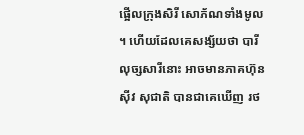ផ្អើលក្រុងសិរី សោភ័ណទាំងមូល ។ ហើយដែលគេសង្ស័យថា បារីលុច្សសារីនោះ អាចមានភាគហ៊ុន ស៊ីវ សុជាតិ បានជាគេឃើញ រថ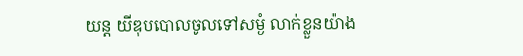យន្ត យីឌុបបោលចូលទៅសម្ងំ លាក់ខ្លួនយ៉ាង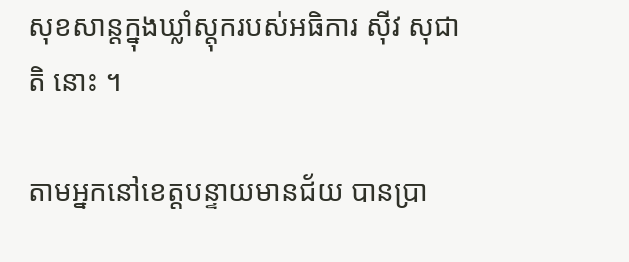សុខសាន្តក្នុងឃ្លាំស្តុករបស់អធិការ ស៊ីវ សុជាតិ នោះ ។

តាមអ្នកនៅខេត្តបន្ទាយមានជ័យ បានប្រា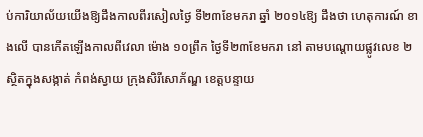ប់ការិយាល័យយើងឱ្យដឹងកាលពីរសៀលថ្ងៃ ទី២៣ខែមករា ឆ្នាំ ២០១៤ឱ្យ ដឹងថា ហេតុការណ៍ ខាងលើ បានកើតឡើងកាលពីវេលា ម៉ោង ១០ព្រឹក ថ្ងៃទី២៣ខែមករា នៅ តាមបណ្តោយផ្លូវលេខ ២ ស្ថិតក្នុងសង្កាត់ កំពង់ស្វាយ ក្រុងសិរីសោភ័ណ្ឌ ខេត្តបន្ទាយ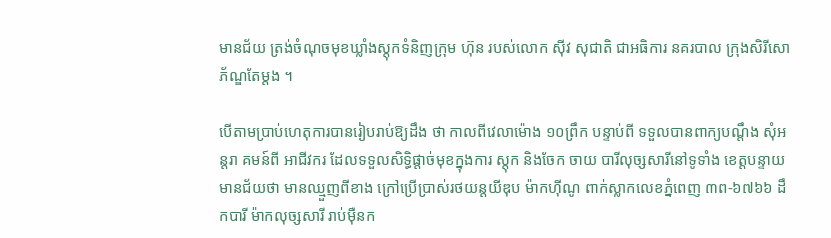មានជ័យ ត្រង់ចំណុចមុខឃ្លាំងស្តុកទំនិញក្រុម ហ៊ុន របស់លោក ស៊ីវ សុជាតិ ជាអធិការ នគរបាល ក្រុងសិរីសោភ័ណ្ឌតែម្តង ។

បើតាមប្រាប់ហេតុការបានរៀបរាប់ឱ្យដឹង ថា កាលពីវេលាម៉ោង ១០ព្រឹក បន្ទាប់ពី ទទួលបានពាក្យបណ្តឹង សុំអន្តរា គមន៍ពី អាជីវករ ដែលទទួលសិទ្ធិផ្តាច់មុខក្នុងការ ស្តុក និងចែក ចាយ បារីលុច្សសារីនៅទូទាំង ខេត្តបន្ទាយមានជ័យថា មានឈ្មួញពីខាង ក្រៅប្រើប្រាស់រថយន្តយីឌុប ម៉ាកហ៊ីណូ ពាក់ស្លាកលេខភ្នំពេញ ៣ព-៦៧៦៦ ដឹកបារី ម៉ាកលុច្សសារី រាប់ម៉ឺនក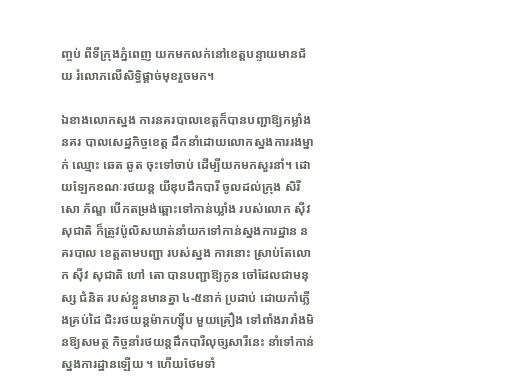ញ្ចប់ ពីទីក្រុងភ្នំពេញ យកមកលក់នៅខេត្តបន្ទាយមានជ័យ រំលោភលើសិទ្ធិផ្តាច់មុខរួចមក។

ឯខាងលោកស្នង ការនគរបាលខេត្តក៏បានបញ្ជាឱ្យកម្លាំងនគរ បាលសេដ្ឋកិច្ចខេត្ត ដឹកនាំដោយលោកស្នងការរងម្នាក់ ឈ្មោះ ឆេត ឆូត ចុះទៅចាប់ ដើម្បីយកមកសួរនាំ។ ដោយឡែកខណៈរថយន្ត យីឌុបដឹកបារី ចូលដល់ក្រុង សិរីសោ ភ័ណ្ឌ បើកតម្រង់ឆ្ពោះទៅកាន់ឃ្លាំង របស់លោក ស៊ីវ សុជាតិ ក៏ត្រូវប៉ូលិសឃាត់នាំយកទៅកាន់ស្នងការដ្ឋាន នគរបាល ខេត្តតាមបញ្ជា របស់ស្នង ការនោះ ស្រាប់តែលោក ស៊ីវ សុជាតិ ហៅ តោ បានបញ្ជាឱ្យកូន ចៅដែលជាមនុស្ស ជំនិត របស់ខ្លួនមានគ្នា ៤-៥នាក់ ប្រដាប់ ដោយកាំភ្លើងគ្រប់ដៃ ជិះរថយន្តម៉ាកហ្ស៊ីប មួយគ្រឿង ទៅពាំងរារាំងមិនឱ្យសមត្ថ កិច្ចនាំរថយន្តដឹកបារីលុច្សសារីនេះ នាំទៅកាន់ស្នងការដ្ឋានឡើយ ។ ហើយថែមទាំ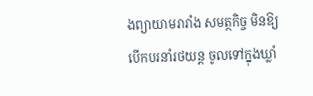ងព្យាយាមរារាំង សមត្ថកិច្ច មិនឱ្យ បើកបរនាំរថយន្ត ចូលទៅក្នុងឃ្លាំ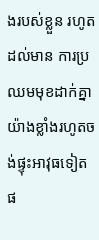ងរបស់ខ្លួន រហូតដល់មាន ការប្រឈមមុខដាក់គ្នាយ៉ាងខ្លាំងរហូតចង់ផ្ទុះអាវុធទៀត ផ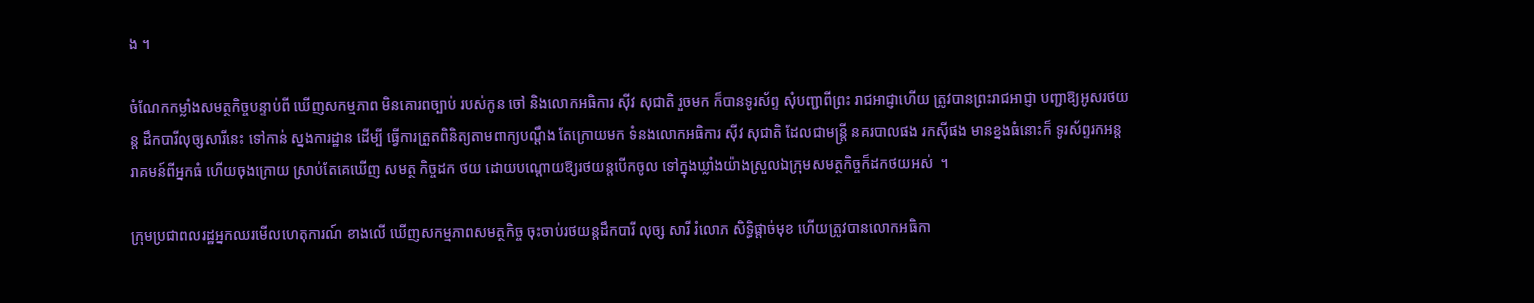ង ។

ចំណែកកម្លាំងសមត្ថកិច្ចបន្ទាប់ពី ឃើញសកម្មភាព មិនគោរពច្បាប់ របស់កូន ចៅ និងលោកអធិការ ស៊ីវ សុជាតិ រួចមក ក៏បានទូរស័ព្ទ សុំបញ្ជាពីព្រះ រាជអាជ្ញាហើយ ត្រូវបានព្រះរាជអាជ្ញា បញ្ជាឱ្យអូសរថយន្ត ដឹកបារីលុច្សសារីនេះ ទៅកាន់ ស្នងការដ្ឋាន ដើម្បី ធ្វើការត្រួតពិនិត្យតាមពាក្យបណ្តឹង តែក្រោយមក ទំនងលោកអធិការ ស៊ីវ សុជាតិ ដែលជាមន្ត្រី នគរបាលផង រកស៊ីផង មានខ្នងធំនោះក៏ ទូរស័ព្ទរកអន្តរាគមន៍ពីអ្នកធំ ហើយចុងក្រោយ ស្រាប់តែគេឃើញ សមត្ថ កិច្ចដក ថយ ដោយបណ្តោយឱ្យរថយន្តបើកចូល ទៅក្នុងឃ្លាំងយ៉ាងស្រួលឯក្រុមសមត្ថកិច្ចក៏ដកថយអស់  ។

ក្រុមប្រជាពលរដ្ឋអ្នកឈរមើលហេតុការណ៍ ខាងលើ ឃើញសកម្មភាពសមត្ថកិច្ច ចុះចាប់រថយន្តដឹកបារី លុច្ស សារី រំលោភ សិទ្ធិផ្តាច់មុខ ហើយត្រូវបានលោកអធិកា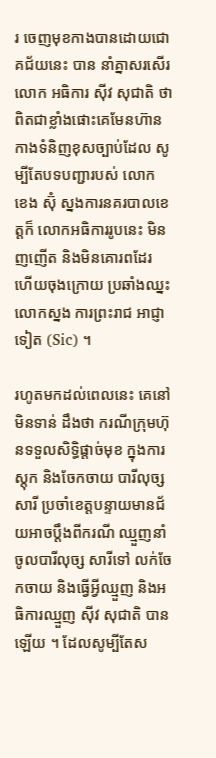រ ចេញមុខកាងបានដោយជោគជ័យនេះ បាន នាំគ្នាសរសើរលោក អធិការ ស៊ីវ សុជាតិ ថា ពិតជាខ្លាំងផោះគេមែនហ៊ានកាងទំនិញខុសច្បាប់ដែល សូម្បីតែបទបញ្ជារបស់ លោក ខេង ស៊ុំ ស្នងការនគរបាលខេត្តក៏ លោកអធិការរូបនេះ មិនញញើត និងមិនគោរពដែរ ហើយចុងក្រោយ ប្រឆាំងឈ្នះលោកស្នង ការព្រះរាជ អាជ្ញាទៀត (Sic) ។

រហូតមកដល់ពេលនេះ គេនៅមិនទាន់ ដឹងថា ករណីក្រុមហ៊ុនទទួលសិទ្ធិផ្តាច់មុខ ក្នុងការស្តុក និងចែកចាយ បារីលុច្សសារី ប្រចាំខេត្តបន្ទាយមានជ័យអាចប្តឹងពីករណី ឈ្មួញនាំចូលបារីលុច្ស សារីទៅ លក់ចែកចាយ និងធ្វើអ្វីឈ្មួញ និងអធិការឈ្មួញ ស៊ីវ សុជាតិ បានឡើយ ។ ដែលសូម្បីតែស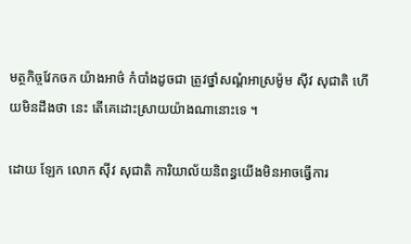មត្ថកិច្ចវែកចក យ៉ាងអាថ៌ កំបាំងដូចជា ត្រូវថ្នាំសណ្តំអាស្រម៉ូម ស៊ីវ សុជាតិ ហើយមិនដឹងថា នេះ តើគេដោះស្រាយយ៉ាងណានោះទេ ។

ដោយ ឡែក លោក ស៊ីវ សុជាតិ ការិយាល័យនិពន្ធយើងមិនអាចធ្វើការ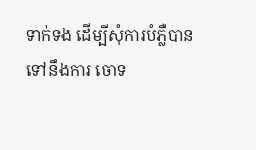ទាក់ទង ដើម្បីសុំការបំភ្លឺបាន ទៅនឹងការ ចោទ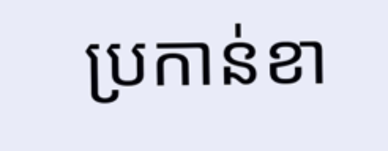ប្រកាន់ខា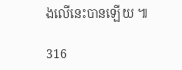ងលើនេះបានឡើយ ៕

316